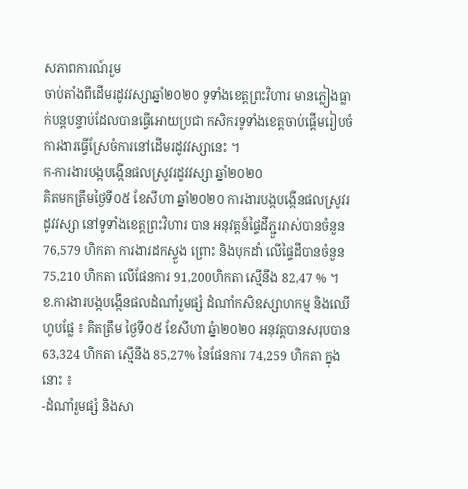សភាពការណ៍រួម
ចាប់តាំងពីដើមរដូវវស្សាឆ្នាំ២០២០ ទូទាំងខេត្តព្រះវិហារ មានភ្លៀងធ្លាក់បន្តបន្ទាប់ដែលបានធ្វើអោយប្រជា កសិករទូទាំងខេត្តចាប់ផ្តើមរៀបចំការងារធ្វើស្រែចំការនៅដើមរដូវវស្សានេះ ។
ក-ការងារបង្កបង្កើនផលស្រូវរដូវវស្សា ឆ្នាំ២០២០
គិតមកត្រឹមថ្ងៃទី០៥ ខែសីហា ឆ្នាំ២០២០ ការងារបង្កបង្កើនផលស្រូវរដូវវស្សា នៅទូទាំងខេត្តព្រះវិហារ បាន អនុវត្តន៍ផ្ទៃដីភ្ជួររាស់បានចំនួន 76,579 ហិកតា ការងារដកស្ទួង ព្រោះ និងបុកដាំ លើផ្ទៃដីបានចំនួន 75,210 ហិកតា លើផែនការ 91,200ហិកតា ស្មើនឹង 82,47 % ។
ខ.ការងារបង្កបង្កើនផលដំណាំរួមផ្សំ ដំណាំកសិឧស្សាហកម្ម និងឈើហូបផ្លែ ៖ គិតត្រឹម ថ្ងៃទី០៥ ខែសីហា ឆ្នំា២០២០ អនុវត្តបានសរុបបាន 63,324 ហិកតា ស្មើនឹង 85,27% នៃផែនការ 74,259 ហិកតា ក្នុងនោះ ៖
-ដំណាំរួមផ្សំ និងសា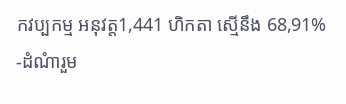កវប្បកម្ម អនុវត្ត1,441 ហិកតា ស្មើនឹង 68,91%
-ដំណំារួម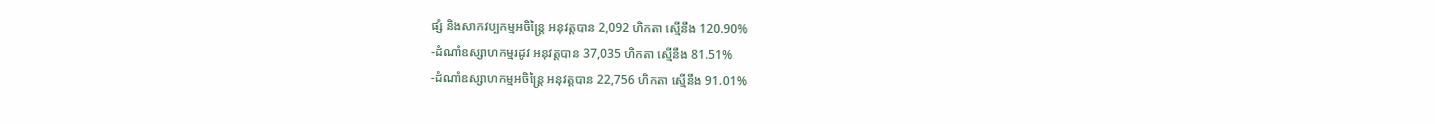ផ្សំ និងសាកវប្បកម្មអចិន្ត្រៃ អនុវត្តបាន 2,092 ហិកតា ស្មើនឹង 120.90%
-ដំណាំឧស្សាហកម្មរដូវ អនុវត្តបាន 37,035 ហិកតា ស្មើនឹង 81.51%
-ដំណាំឧស្សាហកម្មអចិន្រ្តៃ អនុវត្តបាន 22,756 ហិកតា ស្មើនឹង 91.01%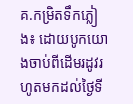គ.កម្រិតទឹកភ្លៀង៖ ដោយបូកយោងចាប់ពីដើមរដូវរហូតមកដល់ថ្ងៃទី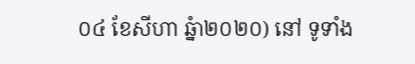០៤ ខែសីហា ឆ្នំា២០២០) នៅ ទូទាំង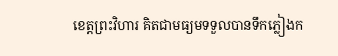ខេត្តព្រះវិហារ គិតជាមធ្យមទទួលបានទឹកភ្លៀងក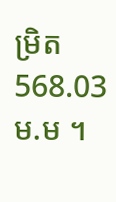ម្រិត 568.03 ម.ម ។